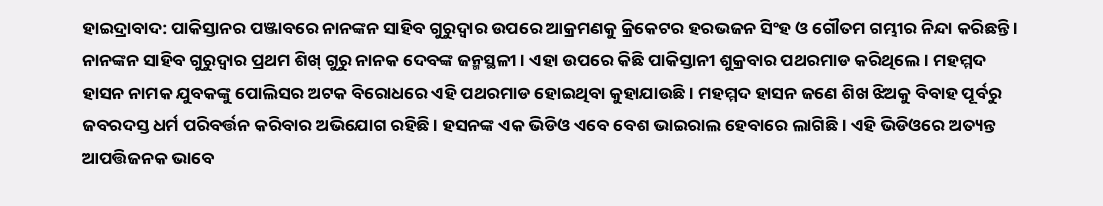ହାଇଦ୍ରାବାଦ: ପାକିସ୍ତାନର ପଞ୍ଜାବରେ ନାନଙ୍କନ ସାହିବ ଗୁରୁଦ୍ବାର ଉପରେ ଆକ୍ରମଣକୁ କ୍ରିକେଟର ହରଭଜନ ସିଂହ ଓ ଗୌତମ ଗମ୍ଭୀର ନିନ୍ଦା କରିଛନ୍ତି । ନାନଙ୍କନ ସାହିବ ଗୁରୁଦ୍ବାର ପ୍ରଥମ ଶିଖ୍ ଗୁରୁ ନାନକ ଦେବଙ୍କ ଜନ୍ମସ୍ଥଳୀ । ଏହା ଉପରେ କିଛି ପାକିସ୍ତାନୀ ଶୁକ୍ରବାର ପଥରମାଡ କରିଥିଲେ । ମହମ୍ମଦ ହାସନ ନାମକ ଯୁବକଙ୍କୁ ପୋଲିସର ଅଟକ ବିରୋଧରେ ଏହି ପଥରମାଡ ହୋଇଥିବା କୁହାଯାଉଛି । ମହମ୍ମଦ ହାସନ ଜଣେ ଶିଖ ଝିଅକୁ ବିବାହ ପୂର୍ବରୁ ଜବରଦସ୍ତ ଧର୍ମ ପରିବର୍ତ୍ତନ କରିବାର ଅଭିଯୋଗ ରହିଛି । ହସନଙ୍କ ଏକ ଭିଡିଓ ଏବେ ବେଶ ଭାଇରାଲ ହେବାରେ ଲାଗିଛି । ଏହି ଭିଡିଓରେ ଅତ୍ୟନ୍ତ ଆପତ୍ତିଜନକ ଭାବେ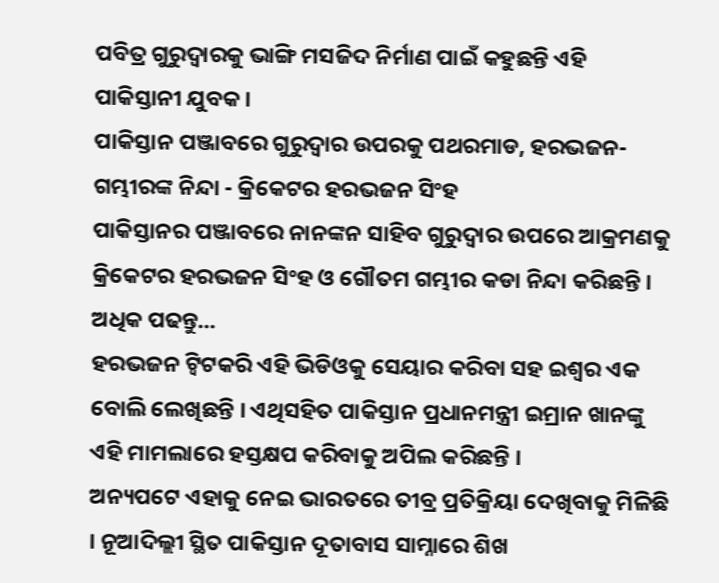ପବିତ୍ର ଗୁରୁଦ୍ବାରକୁ ଭାଙ୍ଗି ମସଜିଦ ନିର୍ମାଣ ପାଇଁ କହୁଛନ୍ତି ଏହି ପାକିସ୍ତାନୀ ଯୁବକ ।
ପାକିସ୍ତାନ ପଞ୍ଜାବରେ ଗୁରୁଦ୍ବାର ଉପରକୁ ପଥରମାଡ, ହରଭଜନ-ଗମ୍ଭୀରଙ୍କ ନିନ୍ଦା - କ୍ରିକେଟର ହରଭଜନ ସିଂହ
ପାକିସ୍ତାନର ପଞ୍ଜାବରେ ନାନଙ୍କନ ସାହିବ ଗୁରୁଦ୍ବାର ଉପରେ ଆକ୍ରମଣକୁ କ୍ରିକେଟର ହରଭଜନ ସିଂହ ଓ ଗୌତମ ଗମ୍ଭୀର କଡା ନିନ୍ଦା କରିଛନ୍ତି । ଅଧିକ ପଢନ୍ତୁ...
ହରଭଜନ ଟ୍ବିଟକରି ଏହି ଭିଡିଓକୁ ସେୟାର କରିବା ସହ ଇଶ୍ବର ଏକ ବୋଲି ଲେଖିଛନ୍ତି । ଏଥିସହିତ ପାକିସ୍ତାନ ପ୍ରଧାନମନ୍ତ୍ରୀ ଇମ୍ରାନ ଖାନଙ୍କୁ ଏହି ମାମଲାରେ ହସ୍ତକ୍ଷପ କରିବାକୁ ଅପିଲ କରିଛନ୍ତି ।
ଅନ୍ୟପଟେ ଏହାକୁ ନେଇ ଭାରତରେ ତୀବ୍ର ପ୍ରତିକ୍ରିୟା ଦେଖିବାକୁ ମିଳିଛି । ନୂଆଦିଲ୍ଲୀ ସ୍ଥିତ ପାକିସ୍ତାନ ଦୂତାବାସ ସାମ୍ନାରେ ଶିଖ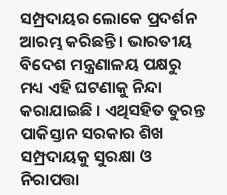ସମ୍ପ୍ରଦାୟର ଲୋକେ ପ୍ରଦର୍ଶନ ଆରମ୍ଭ କରିଛନ୍ତି । ଭାରତୀୟ ବିଦେଶ ମନ୍ତ୍ରଣାଳୟ ପକ୍ଷରୁ ମଧ୍ୟ ଏହି ଘଟଣାକୁ ନିନ୍ଦା କରାଯାଇଛି । ଏଥିସହିତ ତୁରନ୍ତ ପାକିସ୍ତାନ ସରକାର ଶିଖ ସମ୍ପ୍ରଦାୟକୁ ସୁରକ୍ଷା ଓ ନିରାପତ୍ତା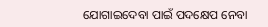ଯୋଗାଇଦେବା ପାଇଁ ପଦକ୍ଷେପ ନେବା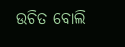ଉଚିତ ବୋଲି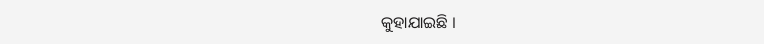କୁହାଯାଇଛି ।